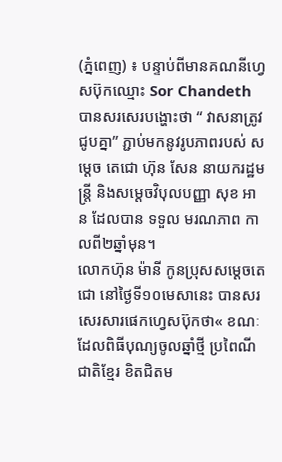(ភ្នំពេញ) ៖ បន្ទាប់ពីមានគណនីហ្វេសប៊ុកឈ្មោះ Sor Chandeth បានសរសេរបង្ហោះថា “ វាសនាត្រូវជូបគ្នា” ភ្ជាប់មកនូវរូបភាពរបស់ សម្តេច តេជោ ហ៊ុន សែន នាយករដ្ឋមន្ត្រី និងសម្តេចវិបុលបញ្ញា សុខ អាន ដែលបាន ទទួល មរណភាព កាលពី២ឆ្នាំមុន។
លោកហ៊ុន ម៉ានី កូនប្រុសសម្តេចតេជោ នៅថ្ងៃទី១០មេសានេះ បានសរសេរសារផេកហ្វេសប៊ុកថា« ខណៈដែលពិធីបុណ្យចូលឆ្នាំថ្មី ប្រពៃណីជាតិខ្មែរ ខិតជិតម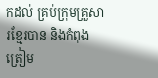កដល់ គ្រប់ក្រុមគ្រួសារខ្មែរបាន និងកំពុងត្រៀម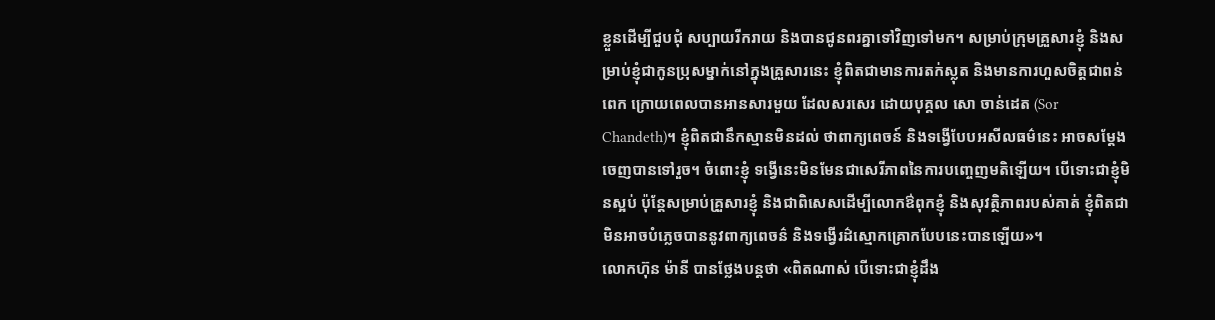ខ្លួនដើម្បីជួបជុំ សប្បាយរីករាយ និងបានជូនពរគ្នាទៅវិញទៅមក។ សម្រាប់ក្រុមគ្រួសារខ្ញុំ និងសម្រាប់ខ្ញុំជាកូនប្រុសម្នាក់នៅក្នុងគ្រួសារនេះ ខ្ញុំពិតជាមានការតក់ស្លុត និងមានការហួសចិត្តជាពន់ពេក ក្រោយពេលបានអានសារមួយ ដែលសរសេរ ដោយបុគ្គល សោ ចាន់ដេត (Sor Chandeth)។ ខ្ញុំពិតជានឹកស្មានមិនដល់ ថាពាក្យពេចន៍ និងទង្វើបែបអសីលធម៌នេះ អាចសម្តែងចេញបានទៅរួច។ ចំពោះខ្ញុំ ទង្វើនេះមិនមែនជាសេរីភាពនៃការបញ្ចេញមតិឡើយ។ បើទោះជាខ្ញុំមិនស្អប់ ប៉ុន្តែសម្រាប់គ្រួសារខ្ញុំ និងជាពិសេសដើម្បីលោកឳពុកខ្ញុំ និងសុវត្ថិភាពរបស់គាត់ ខ្ញុំពិតជាមិនអាចបំភ្លេចបាននូវពាក្យពេចន៌ និងទង្វើរដ៌ស្មោកគ្រោកបែបនេះបានឡើយ»។
លោកហ៊ុន ម៉ានី បានថ្លែងបន្តថា «ពិតណាស់ បើទោះជាខ្ញុំដឹង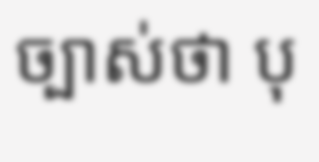ច្បាស់ថា បុ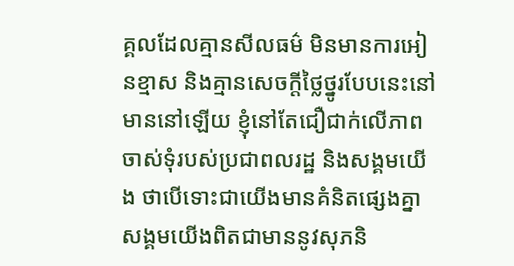គ្គលដែលគ្មានសីលធម៌ មិនមានការអៀនខ្មាស និងគ្មានសេចក្តីថ្លៃថ្នូរបែបនេះនៅមាននៅឡើយ ខ្ញុំនៅតែជឿជាក់លើភាពចាស់ទុំរបស់ប្រជាពលរដ្ឋ និងសង្គមយើង ថាបើទោះជាយើងមានគំនិតផ្សេងគ្នា សង្គមយើងពិតជាមាននូវសុភនិ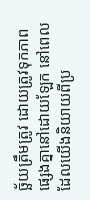ច្ឆ័យត្រឹមត្រូវ ដោយត្រូវទុកភាពផ្សេងគ្នានៅដោយឡែក នៅពេលដែលយើងនិយាយពីប្រ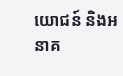យោជន៍ និងអនាគ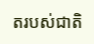តរបស់ជាតិ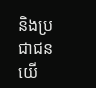និងប្រជាជនយើ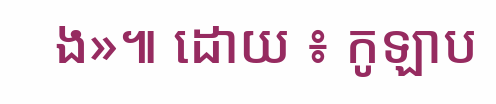ង»៕ ដោយ ៖ កូឡាប